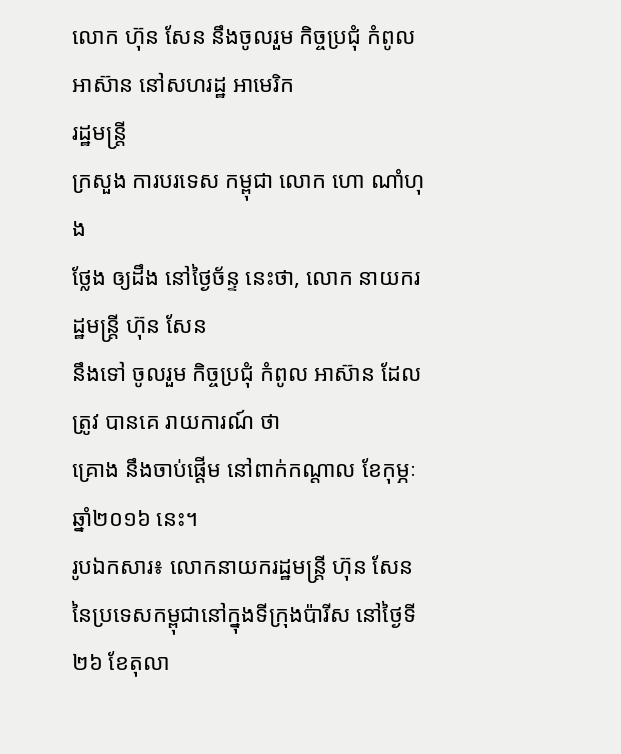លោក ហ៊ុន សែន នឹងចូលរួម កិច្ចប្រជុំ កំពូល អាស៊ាន នៅសហរដ្ឋ អាមេរិក
រដ្ឋមន្ត្រី
ក្រសួង ការបរទេស កម្ពុជា លោក ហោ ណាំហុង
ថ្លែង ឲ្យដឹង នៅថ្ងៃច័ន្ទ នេះថា, លោក នាយករដ្ឋមន្ត្រី ហ៊ុន សែន
នឹងទៅ ចូលរួម កិច្ចប្រជុំ កំពូល អាស៊ាន ដែលត្រូវ បានគេ រាយការណ៍ ថា
គ្រោង នឹងចាប់ផ្ដើម នៅពាក់កណ្ដាល ខែកុម្ភៈ ឆ្នាំ២០១៦ នេះ។
រូបឯកសារ៖ លោកនាយករដ្ឋមន្ត្រី ហ៊ុន សែន នៃប្រទេសកម្ពុជានៅក្នុងទីក្រុងប៉ារីស នៅថ្ងៃទី ២៦ ខែតុលា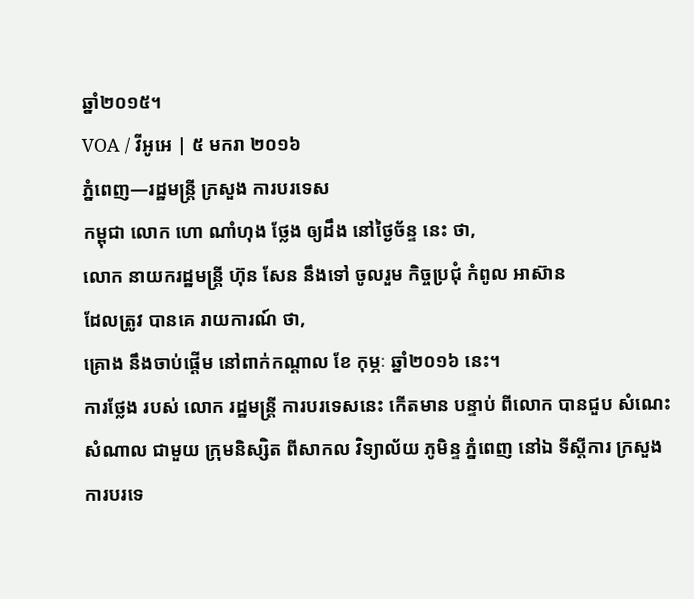ឆ្នាំ២០១៥។
VOA / វីអូអេ | ៥ មករា ២០១៦
ភ្នំពេញ—រដ្ឋមន្ត្រី ក្រសួង ការបរទេស
កម្ពុជា លោក ហោ ណាំហុង ថ្លែង ឲ្យដឹង នៅថ្ងៃច័ន្ទ នេះ ថា,
លោក នាយករដ្ឋមន្ត្រី ហ៊ុន សែន នឹងទៅ ចូលរួម កិច្ចប្រជុំ កំពូល អាស៊ាន
ដែលត្រូវ បានគេ រាយការណ៍ ថា,
គ្រោង នឹងចាប់ផ្ដើម នៅពាក់កណ្ដាល ខែ កុម្ភៈ ឆ្នាំ២០១៦ នេះ។
ការថ្លែង របស់ លោក រដ្ឋមន្ត្រី ការបរទេសនេះ កើតមាន បន្ទាប់ ពីលោក បានជួប សំណេះសំណាល ជាមួយ ក្រុមនិស្សិត ពីសាកល វិទ្យាល័យ ភូមិន្ទ ភ្នំពេញ នៅឯ ទីស្ដីការ ក្រសួង ការបរទេ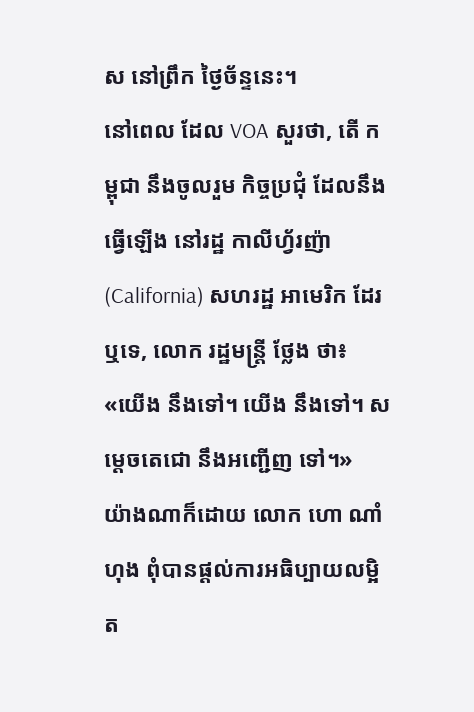ស នៅព្រឹក ថ្ងៃច័ន្ទនេះ។
នៅពេល ដែល VOA សួរថា, តើ កម្ពុជា នឹងចូលរួម កិច្ចប្រជុំ ដែលនឹង ធ្វើឡើង នៅរដ្ឋ កាលីហ័្វរញ៉ា (California) សហរដ្ឋ អាមេរិក ដែរ ឬទេ, លោក រដ្ឋមន្ត្រី ថ្លែង ថា៖
«យើង នឹងទៅ។ យើង នឹងទៅ។ សម្ដេចតេជោ នឹងអញ្ជើញ ទៅ។»
យ៉ាងណាក៏ដោយ លោក ហោ ណាំហុង ពុំបានផ្ដល់ការអធិប្បាយលម្អិត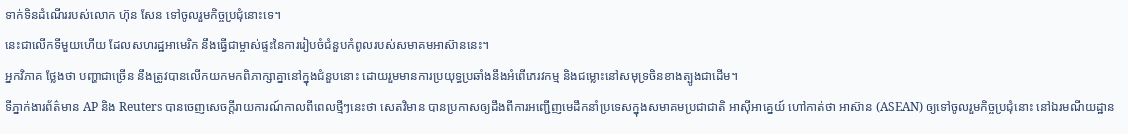ទាក់ទិនដំណើររបស់លោក ហ៊ុន សែន ទៅចូលរួមកិច្ចប្រជុំនោះទេ។
នេះជាលើកទីមួយហើយ ដែលសហរដ្ឋអាមេរិក នឹងធ្វើជាម្ចាស់ផ្ទះនៃការរៀបចំជំនួបកំពូលរបស់សមាគមអាស៊ាននេះ។
អ្នកវិភាគ ថ្លែងថា បញ្ហាជាច្រើន នឹងត្រូវបានលើកយកមកពិភាក្សាគ្នានៅក្នុងជំនួបនោះ ដោយរួមមានការប្រយុទ្ធប្រឆាំងនឹងអំពើភេរវកម្ម និងជម្លោះនៅសមុទ្រចិនខាងត្បូងជាដើម។
ទីភ្នាក់ងារព័ត៌មាន AP និង Reuters បានចេញសេចក្ដីរាយការណ៍កាលពីពេលថ្មីៗនេះថា សេតវិមាន បានប្រកាសឲ្យដឹងពីការអញ្ជើញមេដឹកនាំប្រទេសក្នុងសមាគមប្រជាជាតិ អាស៊ីអាគ្នេយ៍ ហៅកាត់ថា អាស៊ាន (ASEAN) ឲ្យទៅចូលរួមកិច្ចប្រជុំនោះ នៅឯរមណីយដ្ឋាន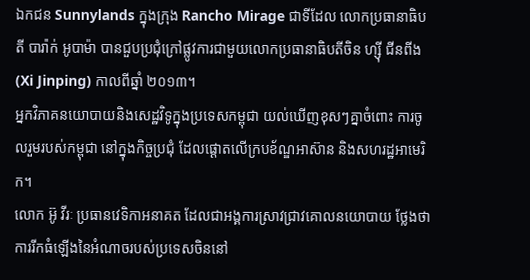ឯកជន Sunnylands ក្នុងក្រុង Rancho Mirage ជាទីដែល លោកប្រធានាធិបតី បារ៉ាក់ អូបាម៉ា បានជួបប្រជុំក្រៅផ្លូវការជាមួយលោកប្រធានាធិបតីចិន ហ្ស៊ី ជីនពីង (Xi Jinping) កាលពីឆ្នាំ ២០១៣។
អ្នកវិភាគនយោបាយនិងសេដ្ឋវិទូក្នុងប្រទេសកម្ពុជា យល់ឃើញខុសៗគ្នាចំពោះ ការចូលរួមរបស់កម្ពុជា នៅក្នុងកិច្ចប្រជុំ ដែលផ្ដោតលើក្របខ័ណ្ឌអាស៊ាន និងសហរដ្ឋអាមេរិក។
លោក អ៊ូ វីរៈ ប្រធានវេទិកាអនាគត ដែលជាអង្គការស្រាវជ្រាវគោលនយោបាយ ថ្លែងថា ការរីកធំឡើងនៃអំណាចរបស់ប្រទេសចិននៅ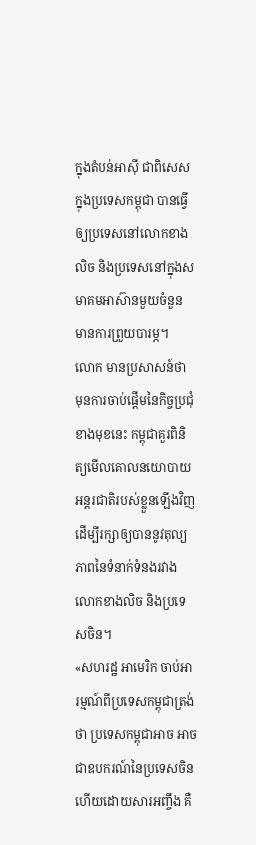ក្នុងតំបន់អាស៊ី ជាពិសេសក្នុងប្រទេសកម្ពុជា បានធ្វើឲ្យប្រទេសនៅលោកខាងលិច និងប្រទេសនៅក្នុងសមាគមអាស៊ានមួយចំនួន មានការព្រួយបារម្ភ។
លោក មានប្រសាសន៍ថា មុនការចាប់ផ្ដើមនៃកិច្ចប្រជុំខាងមុខនេះ កម្ពុជាគួរពិនិត្យមើលគោលនយោបាយអន្តរជាតិរបស់ខ្លួនឡើងវិញ ដើម្បីរក្សាឲ្យបាននូវតុល្យភាពនៃទំនាក់ទំនងរវាងលោកខាងលិច និងប្រទេសចិន។
«សហរដ្ឋ អាមេរិក ចាប់អារម្មណ៍ពីប្រទេសកម្ពុជាត្រង់ថា ប្រទេសកម្ពុជាអាច អាចជាឧបករណ៍នៃប្រទេសចិន ហើយដោយសារអញ្ចឹង គឺ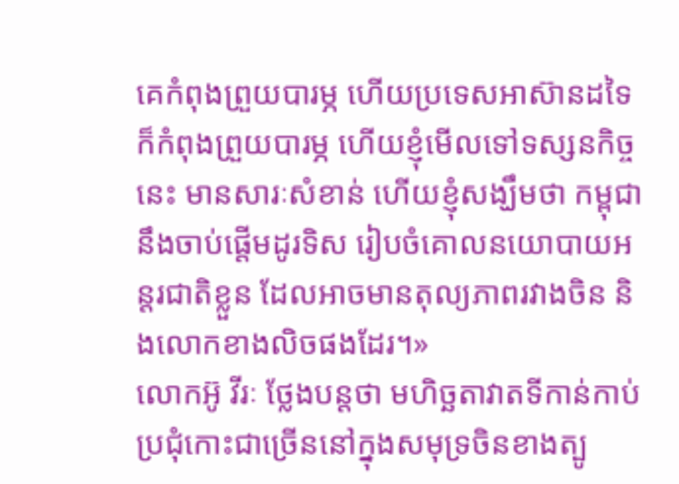គេកំពុងព្រួយបារម្ភ ហើយប្រទេសអាស៊ានដទៃ ក៏កំពុងព្រួយបារម្ភ ហើយខ្ញុំមើលទៅទស្សនកិច្ចនេះ មានសារៈសំខាន់ ហើយខ្ញុំសង្ឃឹមថា កម្ពុជានឹងចាប់ផ្ដើមដូរទិស រៀបចំគោលនយោបាយអន្តរជាតិខ្លួន ដែលអាចមានតុល្យភាពរវាងចិន និងលោកខាងលិចផងដែរ។»
លោកអ៊ូ វីរៈ ថ្លែងបន្តថា មហិច្ឆតាវាតទីកាន់កាប់ប្រជុំកោះជាច្រើននៅក្នុងសមុទ្រចិនខាងត្បូ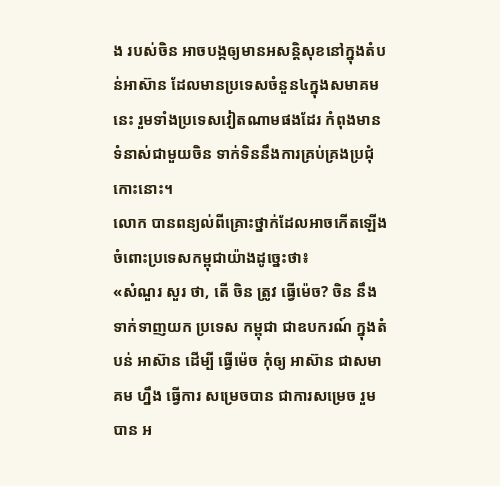ង របស់ចិន អាចបង្កឲ្យមានអសន្តិសុខនៅក្នុងតំបន់អាស៊ាន ដែលមានប្រទេសចំនួន៤ក្នុងសមាគមនេះ រួមទាំងប្រទេសវៀតណាមផងដែរ កំពុងមានទំនាស់ជាមួយចិន ទាក់ទិននឹងការគ្រប់គ្រងប្រជុំកោះនោះ។
លោក បានពន្យល់ពីគ្រោះថ្នាក់ដែលអាចកើតឡើងចំពោះប្រទេសកម្ពុជាយ៉ាងដូច្នេះថា៖
«សំណួរ សួរ ថា, តើ ចិន ត្រូវ ធ្វើម៉េច? ចិន នឹងទាក់ទាញយក ប្រទេស កម្ពុជា ជាឧបករណ៍ ក្នុងតំបន់ អាស៊ាន ដើម្បី ធ្វើម៉េច កុំឲ្យ អាស៊ាន ជាសមាគម ហ្នឹង ធ្វើការ សម្រេចបាន ជាការសម្រេច រួមបាន អ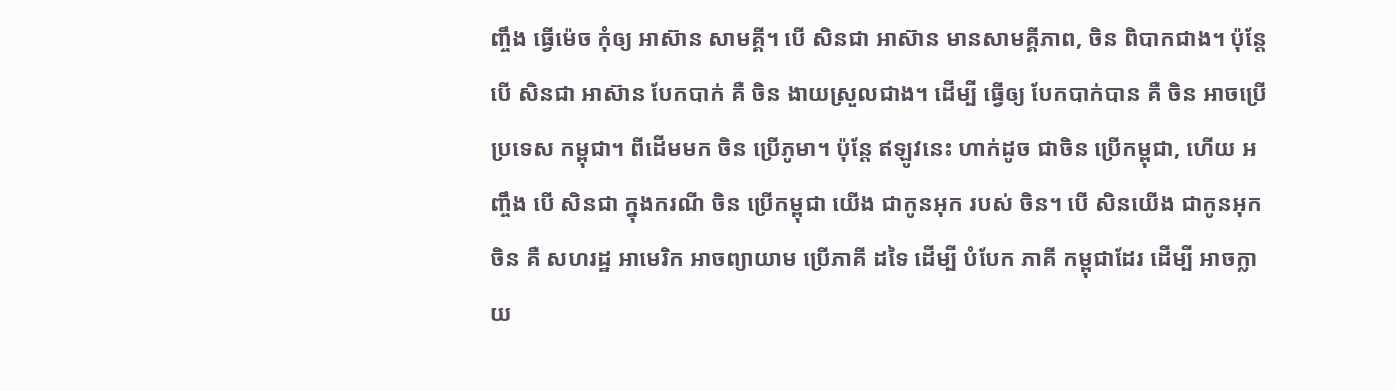ញ្ចឹង ធ្វើម៉េច កុំឲ្យ អាស៊ាន សាមគ្គី។ បើ សិនជា អាស៊ាន មានសាមគ្គីភាព, ចិន ពិបាកជាង។ ប៉ុន្តែ បើ សិនជា អាស៊ាន បែកបាក់ គឺ ចិន ងាយស្រួលជាង។ ដើម្បី ធ្វើឲ្យ បែកបាក់បាន គឺ ចិន អាចប្រើ ប្រទេស កម្ពុជា។ ពីដើមមក ចិន ប្រើភូមា។ ប៉ុន្តែ ឥឡូវនេះ ហាក់ដូច ជាចិន ប្រើកម្ពុជា, ហើយ អញ្ចឹង បើ សិនជា ក្នុងករណី ចិន ប្រើកម្ពុជា យើង ជាកូនអុក របស់ ចិន។ បើ សិនយើង ជាកូនអុក ចិន គឺ សហរដ្ឋ អាមេរិក អាចព្យាយាម ប្រើភាគី ដទៃ ដើម្បី បំបែក ភាគី កម្ពុជាដែរ ដើម្បី អាចក្លាយ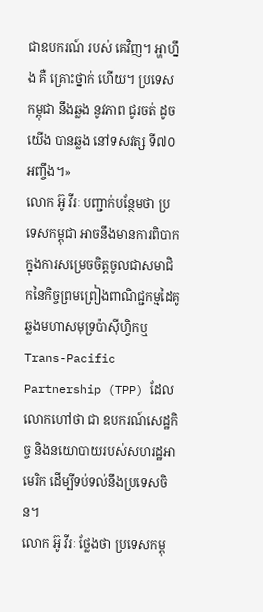ជាឧបករណ៍ របស់ គេវិញ។ អ្ហាហ្នឹង គឺ គ្រោះថ្នាក់ ហើយ។ ប្រទេស កម្ពុជា នឹងឆ្លង នូវភាព ជូរចត់ ដូចយើង បានឆ្លង នៅទសវត្ស ទី៧០ អញ្ចឹង។»
លោក អ៊ូ វីរៈ បញ្ជាក់បន្ថែមថា ប្រទេសកម្ពុជា អាចនឹងមានការពិបាក ក្នុងការសម្រេចចិត្តចូលជាសមាជិកនៃកិច្ចព្រមព្រៀងពាណិជ្ជកម្មដៃគូ ឆ្លងមហាសមុទ្រប៉ាស៊ីហ្វិកឬ Trans-Pacific Partnership (TPP) ដែលលោកហៅថា ជា ឧបករណ៍សេដ្ឋកិច្ច និងនយោបាយរបស់សហរដ្ឋអាមេរិក ដើម្បីទប់ទល់នឹងប្រទេសចិន។
លោក អ៊ូ វីរៈ ថ្លែងថា ប្រទេសកម្ពុ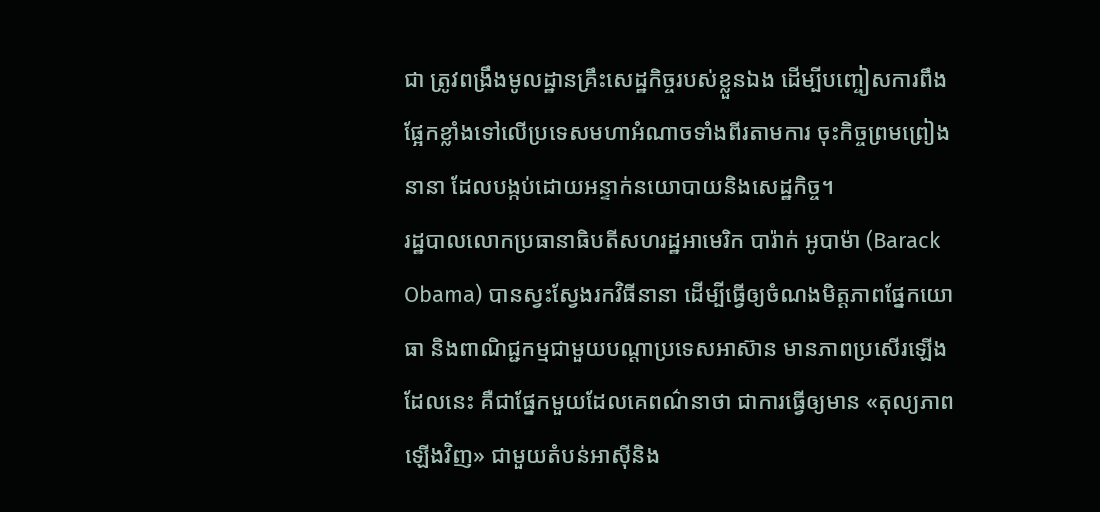ជា ត្រូវពង្រឹងមូលដ្ឋានគ្រឹះសេដ្ឋកិច្ចរបស់ខ្លួនឯង ដើម្បីបញ្ចៀសការពឹងផ្អែកខ្លាំងទៅលើប្រទេសមហាអំណាចទាំងពីរតាមការ ចុះកិច្ចព្រមព្រៀងនានា ដែលបង្កប់ដោយអន្ទាក់នយោបាយនិងសេដ្ឋកិច្ច។
រដ្ឋបាលលោកប្រធានាធិបតីសហរដ្ឋអាមេរិក បារ៉ាក់ អូបាម៉ា (Barack Obama) បានស្វះស្វែងរកវិធីនានា ដើម្បីធ្វើឲ្យចំណងមិត្តភាពផ្នែកយោធា និងពាណិជ្ជកម្មជាមួយបណ្ដាប្រទេសអាស៊ាន មានភាពប្រសើរឡើង ដែលនេះ គឺជាផ្នែកមួយដែលគេពណ៌នាថា ជាការធ្វើឲ្យមាន «តុល្យភាពឡើងវិញ» ជាមួយតំបន់អាស៊ីនិង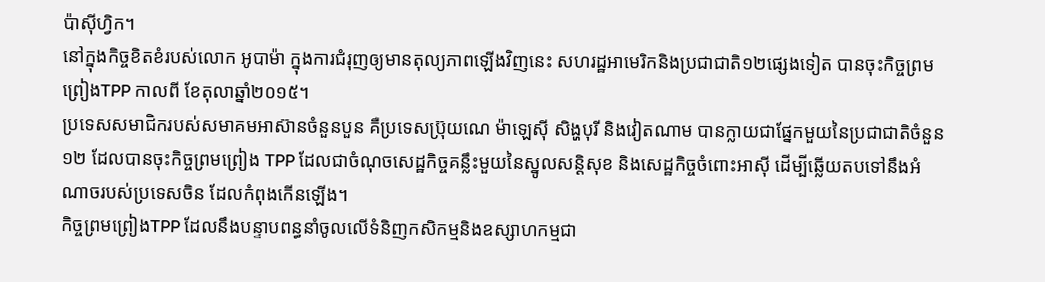ប៉ាស៊ីហ្វិក។
នៅក្នុងកិច្ចខិតខំរបស់លោក អូបាម៉ា ក្នុងការជំរុញឲ្យមានតុល្យភាពឡើងវិញនេះ សហរដ្ឋអាមេរិកនិងប្រជាជាតិ១២ផ្សេងទៀត បានចុះកិច្ចព្រមព្រៀងTPP កាលពី ខែតុលាឆ្នាំ២០១៥។
ប្រទេសសមាជិករបស់សមាគមអាស៊ានចំនួនបួន គឺប្រទេសប្រ៊ុយណេ ម៉ាឡេស៊ី សិង្ហបុរី និងវៀតណាម បានក្លាយជាផ្នែកមួយនៃប្រជាជាតិចំនួន១២ ដែលបានចុះកិច្ចព្រមព្រៀង TPP ដែលជាចំណុចសេដ្ឋកិច្ចគន្លឹះមួយនៃស្នូលសន្តិសុខ និងសេដ្ឋកិច្ចចំពោះអាស៊ី ដើម្បីឆ្លើយតបទៅនឹងអំណាចរបស់ប្រទេសចិន ដែលកំពុងកើនឡើង។
កិច្ចព្រមព្រៀងTPP ដែលនឹងបន្ទាបពន្ធនាំចូលលើទំនិញកសិកម្មនិងឧស្សាហកម្មជា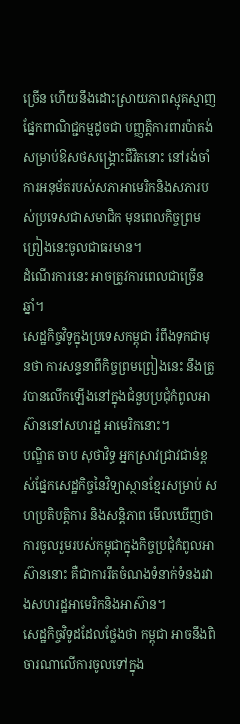ច្រើន ហើយនឹងដោះស្រាយភាពស្មុគស្មាញផ្នែកពាណិជ្ជកម្មដូចជា បញ្ញត្តិការពារប៉ាតង់សម្រាប់ឱសថសង្គ្រោះជីវិតនោះ នៅរង់ចាំការអនុម័តរបស់សភាអាមេរិកនិងសភារបស់ប្រទេសជាសមាជិក មុនពេលកិច្ចព្រមព្រៀងនេះចូលជាធរមាន។
ដំណើរការនេះ អាចត្រូវការពេលជាច្រើនឆ្នាំ។
សេដ្ឋកិច្ចវិទូក្នុងប្រទេសកម្ពុជា រំពឹងទុកជាមុនថា ការសន្ទនាពីកិច្ចព្រមព្រៀងនេះ នឹងត្រូវបានលើកឡើងនៅក្នុងជំនួបប្រជុំកំពូលអាស៊ាននៅសហរដ្ឋ អាមេរិកនោះ។
បណ្ឌិត ចាប សុថាវិទ្ធ អ្នកស្រាវជ្រាវជាន់ខ្ពស់ផ្នែកសេដ្ឋកិច្ចនៃវិទ្យាស្ថានខ្មែរសម្រាប់ សហប្រតិបត្តិការ និងសន្តិភាព មើលឃើញថា ការចូលរួមរបស់កម្ពុជាក្នុងកិច្ចប្រជុំកំពូលអាស៊ាននោះ គឺជាការរឹតចំណងទំនាក់ទំនងរវាងសហរដ្ឋអាមេរិកនិងអាស៊ាន។
សេដ្ឋកិច្ចវិទូដដែលថ្លែងថា កម្ពុជា អាចនឹងពិចារណាលើការចូលទៅក្នុង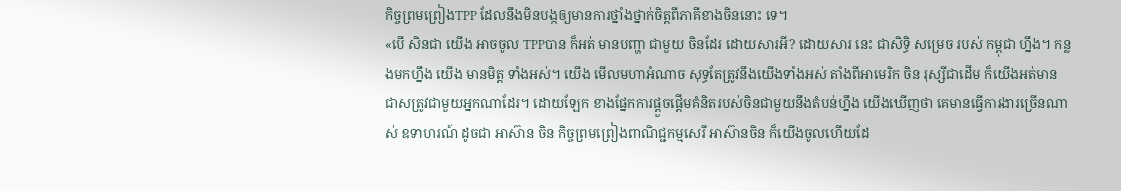កិច្ចព្រមព្រៀងTPP ដែលនឹងមិនបង្កឲ្យមានការថ្នាំងថ្នាក់ចិត្តពីភាគីខាងចិននោះ ទេ។
«បើ សិនជា យើង អាចចូល TPPបាន ក៏អត់ មានបញ្ហា ជាមួយ ចិនដែរ ដោយសារអី? ដោយសារ នេះ ជាសិទ្ធិ សម្រេច របស់ កម្ពុជា ហ្នឹង។ កន្លងមកហ្នឹង យើង មានមិត្ត ទាំងអស់។ យើង មើលមហាអំណាច សុទ្ធតែត្រូវនឹងយើងទាំងអស់ តាំងពីអាមេរិក ចិន រុស្សីជាដើម ក៏យើងអត់មាន ជាសត្រូវជាមួយអ្នកណាដែរ។ ដោយឡែក ខាងផ្នែកការផ្ដួចផ្ដើមគំនិតរបស់ចិនជាមួយនឹងតំបន់ហ្នឹង យើងឃើញថា គេមានធ្វើការងារច្រើនណាស់ ឧទាហរណ៍ ដូចជា អាស៊ាន ចិន កិច្ចព្រមព្រៀងពាណិជ្ជកម្មសេរី អាស៊ានចិន ក៏យើងចូលហើយដែ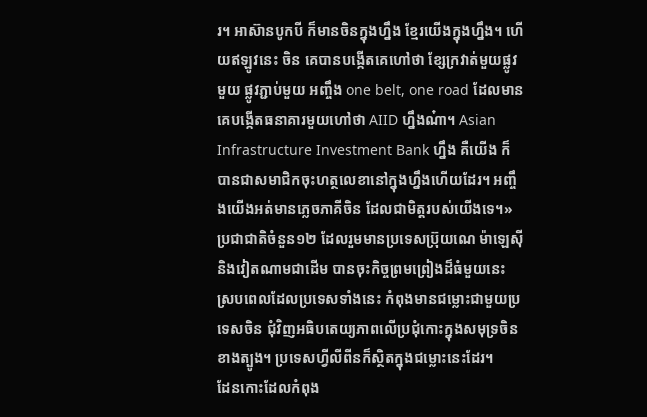រ។ អាស៊ានបូកបី ក៏មានចិនក្នុងហ្នឹង ខ្មែរយើងក្នុងហ្នឹង។ ហើយឥឡូវនេះ ចិន គេបានបង្កើតគេហៅថា ខ្សែក្រវាត់មួយផ្លូវមួយ ផ្លូវភ្ជាប់មួយ អញ្ចឹង one belt, one road ដែលមានគេបង្កើតធនាគារមួយហៅថា AIID ហ្នឹងណ៎ា។ Asian Infrastructure Investment Bank ហ្នឹង គឺយើង ក៏បានជាសមាជិកចុះហត្ថលេខានៅក្នុងហ្នឹងហើយដែរ។ អញ្ចឹងយើងអត់មានភ្លេចភាគីចិន ដែលជាមិត្តរបស់យើងទេ។»
ប្រជាជាតិចំនួន១២ ដែលរួមមានប្រទេសប្រ៊ុយណេ ម៉ាឡេស៊ី និងវៀតណាមជាដើម បានចុះកិច្ចព្រមព្រៀងដ៏ធំមួយនេះ ស្របពេលដែលប្រទេសទាំងនេះ កំពុងមានជម្លោះជាមួយប្រទេសចិន ជុំវិញអធិបតេយ្យភាពលើប្រជុំកោះក្នុងសមុទ្រចិនខាងត្បូង។ ប្រទេសហ្វីលីពីនក៏ស្ថិតក្នុងជម្លោះនេះដែរ។
ដែនកោះដែលកំពុង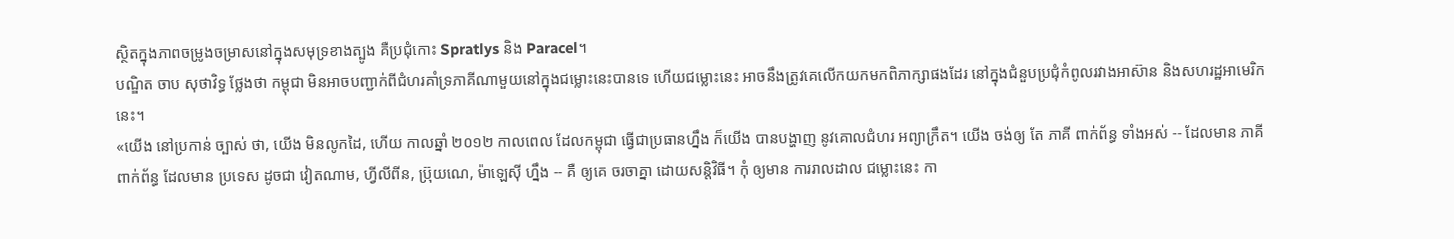ស្ថិតក្នុងភាពចម្រូងចម្រាសនៅក្នុងសមុទ្រខាងត្បូង គឺប្រជុំកោះ Spratlys និង Paracel។
បណ្ឌិត ចាប សុថាវិទ្ធ ថ្លែងថា កម្ពុជា មិនអាចបញ្ជាក់ពីជំហរគាំទ្រភាគីណាមួយនៅក្នុងជម្លោះនេះបានទេ ហើយជម្លោះនេះ អាចនឹងត្រូវគេលើកយកមកពិភាក្សាផងដែរ នៅក្នុងជំនួបប្រជុំកំពូលរវាងអាស៊ាន និងសហរដ្ឋអាមេរិកនេះ។
«យើង នៅប្រកាន់ ច្បាស់ ថា, យើង មិនលូកដៃ, ហើយ កាលឆ្នាំ ២០១២ កាលពេល ដែលកម្ពុជា ធ្វើជាប្រធានហ្នឹង ក៏យើង បានបង្ហាញ នូវគោលជំហរ អព្យាក្រឹត។ យើង ចង់ឲ្យ តែ ភាគី ពាក់ព័ន្ធ ទាំងអស់ -- ដែលមាន ភាគី ពាក់ព័ន្ធ ដែលមាន ប្រទេស ដូចជា វៀតណាម, ហ្វីលីពីន, ប្រ៊ុយណេ, ម៉ាឡេស៊ី ហ្នឹង -- គឺ ឲ្យគេ ចរចាគ្នា ដោយសន្តិវិធី។ កុំ ឲ្យមាន ការរាលដាល ជម្លោះនេះ កា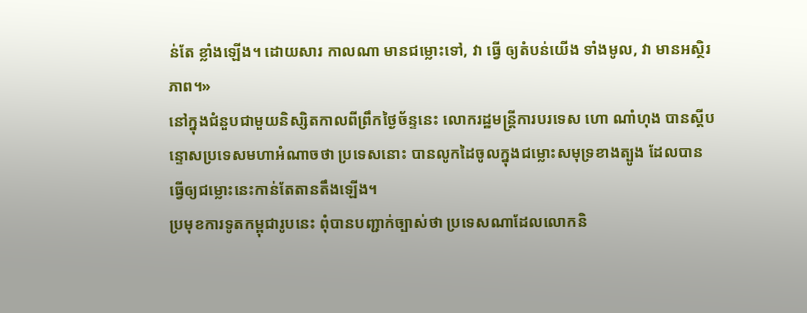ន់តែ ខ្លាំងឡើង។ ដោយសារ កាលណា មានជម្លោះទៅ, វា ធ្វើ ឲ្យតំបន់យើង ទាំងមូល, វា មានអស្ថិរភាព។»
នៅក្នុងជំនួបជាមួយនិស្សិតកាលពីព្រឹកថ្ងៃច័ន្ទនេះ លោករដ្ឋមន្ត្រីការបរទេស ហោ ណាំហុង បានស្ដីបន្ទោសប្រទេសមហាអំណាចថា ប្រទេសនោះ បានលូកដៃចូលក្នុងជម្លោះសមុទ្រខាងត្បូង ដែលបានធ្វើឲ្យជម្លោះនេះកាន់តែតានតឹងឡើង។
ប្រមុខការទូតកម្ពុជារូបនេះ ពុំបានបញ្ជាក់ច្បាស់ថា ប្រទេសណាដែលលោកនិ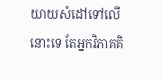យាយសំដៅទៅលើនោះទេ តែអ្នកវិភាគគិ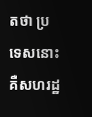តថា ប្រទេសនោះ គឺសហរដ្ឋ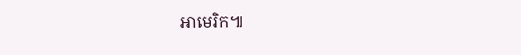អាមេរិក៕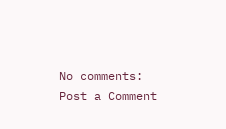No comments:
Post a Comment